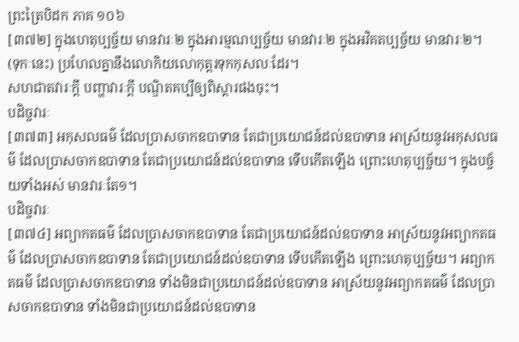ព្រះត្រៃបិដក ភាគ ១០៦
[៣៧២] ក្នុងហេតុប្បច្ច័យ មានវារៈ២ ក្នុងអារម្មណប្បច្ច័យ មានវារៈ២ ក្នុងអវិគតប្បច្ច័យ មានវារៈ២។
(ទុកៈនេះ) ប្រហែលគ្នានឹងលោកិយលោកុត្តរទុកកុសលៈដែរ។
សហជាតវារៈក្តី បញ្ហាវារៈក្តី បណ្ឌិតគប្បីឲ្យពិស្តារផងចុះ។
បដិច្ចវារៈ
[៣៧៣] អកុសលធម៌ ដែលប្រាសចាកឧបាទាន តែជាប្រយោជន៍ដល់ឧបាទាន អាស្រ័យនូវអកុសលធម៌ ដែលប្រាសចាកឧបាទាន តែជាប្រយោជន៍ដល់ឧបាទាន ទើបកើតឡើង ព្រោះហេតុប្បច្ច័យ។ ក្នុងបច្ច័យទាំងអស់ មានវារៈតែ១។
បដិច្ចវារៈ
[៣៧៤] អព្យាកតធម៌ ដែលប្រាសចាកឧបាទាន តែជាប្រយោជន៍ដល់ឧបាទាន អាស្រ័យនូវអព្យាកតធម៌ ដែលប្រាសចាកឧបាទាន តែជាប្រយោជន៍ដល់ឧបាទាន ទើបកើតឡើង ព្រោះហេតុប្បច្ច័យ។ អព្យាកតធម៌ ដែលប្រាសចាកឧបាទាន ទាំងមិនជាប្រយោជន៍ដល់ឧបាទាន អាស្រ័យនូវអព្យាកតធម៌ ដែលប្រាសចាកឧបាទាន ទាំងមិនជាប្រយោជន៍ដល់ឧបាទាន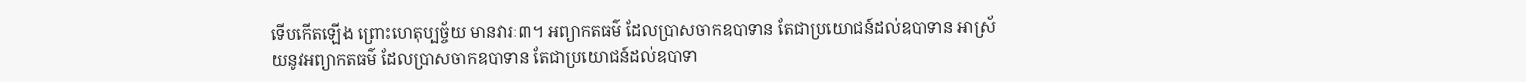ទើបកើតឡើង ព្រោះហេតុប្បច្ច័យ មានវារៈ៣។ អព្យាកតធម៌ ដែលប្រាសចាកឧបាទាន តែជាប្រយោជន៍ដល់ឧបាទាន អាស្រ័យនូវអព្យាកតធម៌ ដែលប្រាសចាកឧបាទាន តែជាប្រយោជន៍ដល់ឧបាទា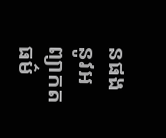នផង នូវអព្យាកតធម៌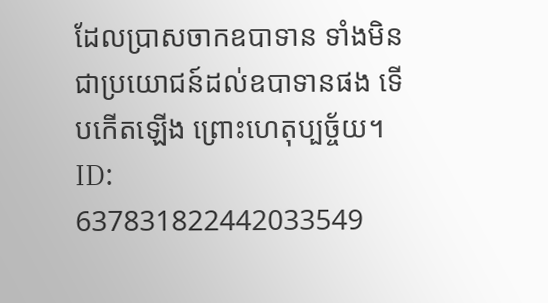ដែលប្រាសចាកឧបាទាន ទាំងមិនជាប្រយោជន៍ដល់ឧបាទានផង ទើបកើតឡើង ព្រោះហេតុប្បច្ច័យ។
ID: 637831822442033549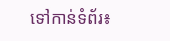ទៅកាន់ទំព័រ៖